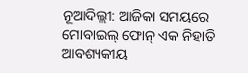ନୂଆଦିଲ୍ଲୀ: ଆଜିକା ସମୟରେ ମୋବାଇଲ୍ ଫୋନ୍ ଏକ ନିହାତି ଆବଶ୍ୟକୀୟ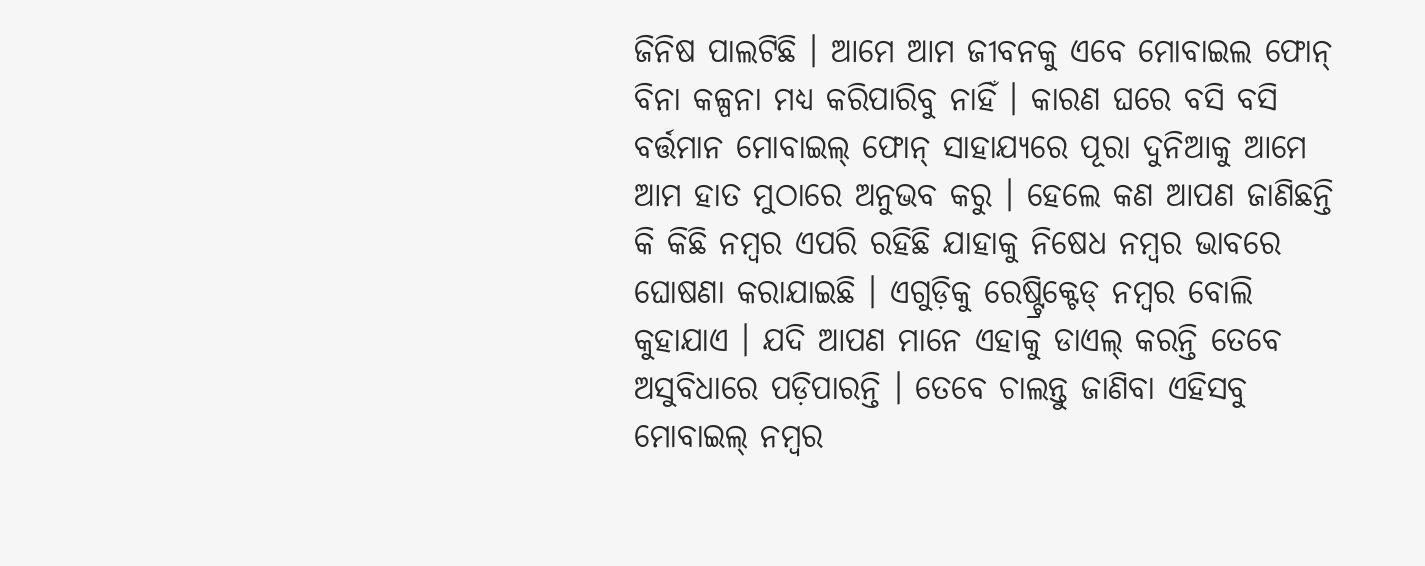ଜିନିଷ ପାଲଟିଛି । ଆମେ ଆମ ଜୀବନକୁ ଏବେ ମୋବାଇଲ ଫୋନ୍ ବିନା କଳ୍ପନା ମଧ୍ୟ କରିପାରିବୁ ନାହିଁ । କାରଣ ଘରେ ବସି ବସି ବର୍ତ୍ତମାନ ମୋବାଇଲ୍ ଫୋନ୍ ସାହାଯ୍ୟରେ ପୂରା ଦୁନିଆକୁ ଆମେ ଆମ ହାତ ମୁଠାରେ ଅନୁଭବ କରୁ । ହେଲେ କଣ ଆପଣ ଜାଣିଛନ୍ତି କି କିଛି ନମ୍ବର ଏପରି ରହିଛି ଯାହାକୁ ନିଷେଧ ନମ୍ବର ଭାବରେ ଘୋଷଣା କରାଯାଇଛି । ଏଗୁଡ଼ିକୁ ରେଷ୍ଟ୍ରିକ୍ଟେଡ୍ ନମ୍ବର ବୋଲି କୁହାଯାଏ । ଯଦି ଆପଣ ମାନେ ଏହାକୁ ଡାଏଲ୍ କରନ୍ତି ତେବେ ଅସୁବିଧାରେ ପଡ଼ିପାରନ୍ତି । ତେବେ ଚାଲନ୍ତୁ ଜାଣିବା ଏହିସବୁ ମୋବାଇଲ୍ ନମ୍ବର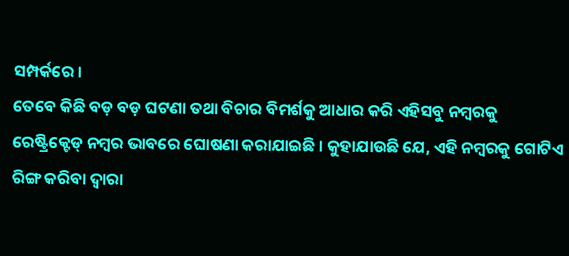ସମ୍ପର୍କରେ ।
ତେବେ କିଛି ବଡ଼ ବଡ଼ ଘଟଣା ତଥା ବିଚାର ବିମର୍ଶକୁ ଆଧାର କରି ଏହିସବୁ ନମ୍ବରକୁ ରେଷ୍ଟ୍ରିକ୍ଟେଡ୍ ନମ୍ବର ଭାବରେ ଘୋଷଣା କରାଯାଇଛି । କୁହାଯାଉଛି ଯେ, ଏହି ନମ୍ବରକୁ ଗୋଟିଏ ରିଙ୍ଗ କରିବା ଦ୍ୱାରା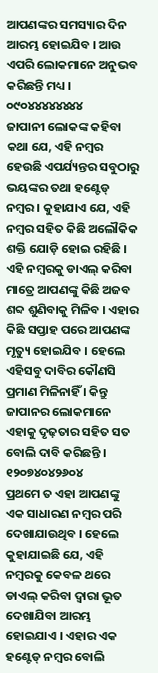ଆପଣଙ୍କର ସମସ୍ୟାର ଦିନ ଆରମ୍ଭ ହୋଇଯିବ । ଆଉ ଏପରି ଲୋକମାନେ ଅନୁଭବ କରିଛନ୍ତି ମଧ୍ୟ ।
୦୯୦୪୪୪୪୪୪୪୪
ଜାପାନୀ ଲୋକଙ୍କ କହିବା କଥା ଯେ, ଏହି ନମ୍ବର ହେଉଛି ଏପର୍ଯ୍ୟନ୍ତର ସବୁଠାରୁ ଭୟଙ୍କର ତଥା ହଣ୍ଟେଡ୍ ନମ୍ବର । କୁହାଯାଏ ଯେ, ଏହି ନମ୍ବର ସହିତ କିଛି ଅଲୌକିକ ଶକ୍ତି ଯୋଡ଼ି ହୋଇ ରହିଛି । ଏହି ନମ୍ବରକୁ ଡାଏଲ୍ କରିବା ମାତ୍ରେ ଆପଣଙ୍କୁ କିଛି ଅଜବ ଶବ୍ଦ ଶୁଣିବାକୁ ମିଳିବ । ଏହାର କିଛି ସପ୍ତାହ ପରେ ଆପଣଙ୍କ ମୃତ୍ୟୁ ହୋଇଯିବ । ହେଲେ ଏହିସବୁ ଦାବିର କୌଣସି ପ୍ରମାଣ ମିଳିନାହିଁ । କିନ୍ତୁ ଜାପାନର ଲୋକମାନେ ଏହାକୁ ଦୃଢ଼ତାର ସହିତ ସତ ବୋଲି ଦାବି କରିଛନ୍ତି ।
୧୨୦୭୪୦୪୨୬୦୪
ପ୍ରଥମେ ତ ଏହା ଆପଣଙ୍କୁ ଏକ ସାଧାରଣ ନମ୍ବର ପରି ଦେଖାଯାଉଥିବ । ହେଲେ କୁହାଯାଇଛି ଯେ, ଏହି ନମ୍ବରକୁ କେବଳ ଥରେ ଡାଏଲ୍ କରିବା ଦ୍ୱାରା ଭୂତ ଦେଖାଯିବା ଆରମ୍ଭ ହୋଇଯାଏ । ଏହାର ଏକ ହଣ୍ଟେଡ୍ ନମ୍ବର ବୋଲି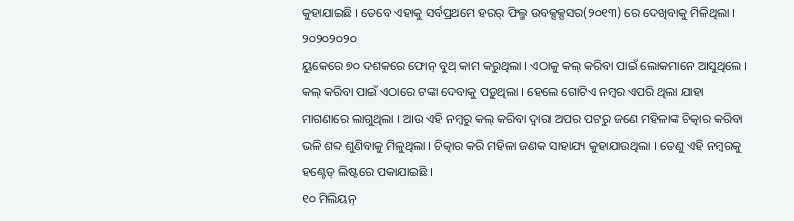କୁହାଯାଇଛି । ତେବେ ଏହାକୁ ସର୍ବପ୍ରଥମେ ହରର୍ ଫିଲ୍ମ ଉବକ୍ସକ୍ସସର(୨୦୧୩) ରେ ଦେଖିବାକୁ ମିଳିଥିଲା ।
୨୦୨୦୨୦୨୦
ୟୁକେରେ ୭୦ ଦଶକରେ ଫୋନ୍ ବୁଥ୍ କାମ କରୁଥିଲା । ଏଠାକୁ କଲ୍ କରିବା ପାଇଁ ଲୋକମାନେ ଆସୁଥିଲେ । କଲ୍ କରିବା ପାଇଁ ଏଠାରେ ଟଙ୍କା ଦେବାକୁ ପଡ଼ୁଥିଲା । ହେଲେ ଗୋଟିଏ ନମ୍ବର ଏପରି ଥିଲା ଯାହା ମାଗଣାରେ ଲାଗୁଥିଲା । ଆଉ ଏହି ନମ୍ବରୁ କଲ୍ କରିବା ଦ୍ୱାରା ଅପର ପଟରୁ ଜଣେ ମହିଳାଙ୍କ ଚିତ୍କାର କରିବା ଭଳି ଶବ୍ଦ ଶୁଣିବାକୁ ମିଳୁଥିଲା । ଚିତ୍କାର କରି ମହିଳା ଜଣକ ସାହାଯ୍ୟ କୁହାଯାଉଥିଲା । ତେଣୁ ଏହି ନମ୍ବରକୁ ହଣ୍ଟେଡ୍ ଲିଷ୍ଟରେ ପକାଯାଇଛି ।
୧୦ ମିଲିୟନ୍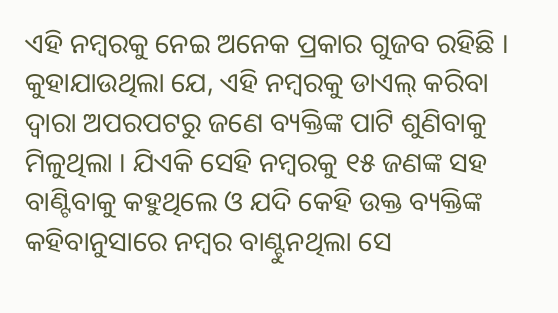ଏହି ନମ୍ବରକୁ ନେଇ ଅନେକ ପ୍ରକାର ଗୁଜବ ରହିଛି । କୁହାଯାଉଥିଲା ଯେ, ଏହି ନମ୍ବରକୁ ଡାଏଲ୍ କରିବା ଦ୍ୱାରା ଅପରପଟରୁ ଜଣେ ବ୍ୟକ୍ତିଙ୍କ ପାଟି ଶୁଣିବାକୁ ମିଳୁଥିଲା । ଯିଏକି ସେହି ନମ୍ବରକୁ ୧୫ ଜଣଙ୍କ ସହ ବାଣ୍ଟିବାକୁ କହୁଥିଲେ ଓ ଯଦି କେହି ଉକ୍ତ ବ୍ୟକ୍ତିଙ୍କ କହିବାନୁସାରେ ନମ୍ବର ବାଣ୍ଟୁନଥିଲା ସେ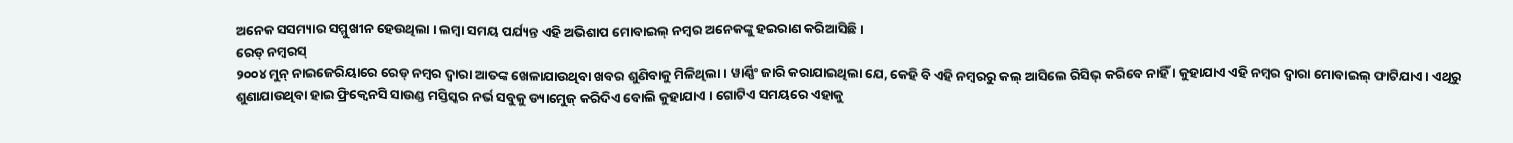ଅନେକ ସସମ୍ୟାର ସମ୍ମୁଖୀନ ହେଉଥିଲା । ଲମ୍ବା ସମୟ ପର୍ଯ୍ୟନ୍ତ ଏହି ଅଭିଶାପ ମୋବାଇଲ୍ ନମ୍ବର ଅନେକଙ୍କୁ ହଇରାଣ କରିଆସିଛି ।
ରେଡ୍ ନମ୍ବରସ୍
୨୦୦୪ ମୁନ୍ ନାଇଜେରିୟାରେ ରେଡ୍ ନମ୍ବର ଦ୍ୱାରା ଆତଙ୍କ ଖେଳାଯାଉଥିବା ଖବର ଶୁଣିବାକୁ ମିଳିଥିଲା । ୱାର୍ଣ୍ଣିଂ ଜାରି କରାଯାଇଥିଲା ଯେ, କେହି ବି ଏହି ନମ୍ବରରୁ କଲ୍ ଆସିଲେ ରିସିଭ୍ କରିବେ ନାହିଁ । କୁହାଯାଏ ଏହି ନମ୍ବର ଦ୍ୱାରା ମୋବାଇଲ୍ ଫାଟିଯାଏ । ଏଥିରୁ ଶୁଣାଯାଉଥିବା ହାଇ ଫ୍ରିକ୍ୱେନସି ସାଉଣ୍ଡ ମସ୍ତିସ୍କର ନର୍ଭ ସବୁକୁ ଡ୍ୟାମେୁଜ୍ କରିଦିଏ ବୋଲି କୁହାଯାଏ । ଗୋଟିଏ ସମୟରେ ଏହାକୁ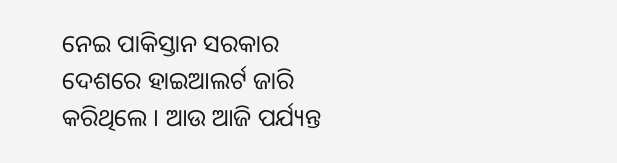ନେଇ ପାକିସ୍ତାନ ସରକାର ଦେଶରେ ହାଇଆଲର୍ଟ ଜାରି କରିଥିଲେ । ଆଉ ଆଜି ପର୍ଯ୍ୟନ୍ତ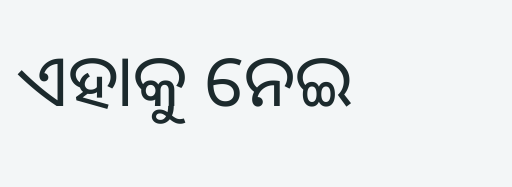ଏହାକୁ ନେଇ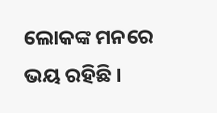ଲୋକଙ୍କ ମନରେ ଭୟ ରହିଛି ।